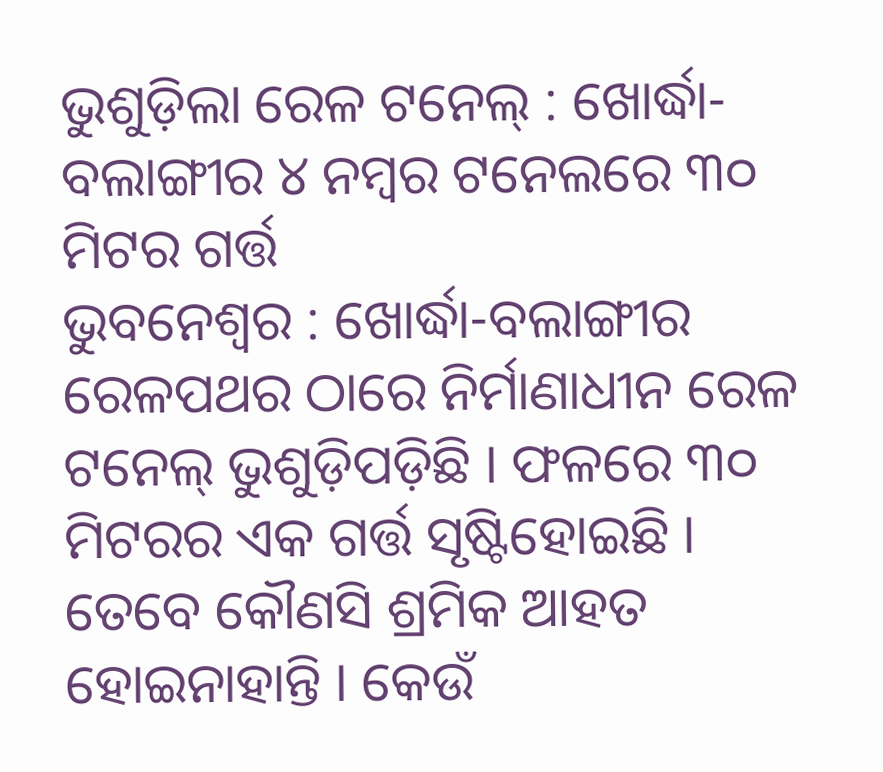ଭୁଶୁଡ଼ିଲା ରେଳ ଟନେଲ୍ : ଖୋର୍ଦ୍ଧା-ବଲାଙ୍ଗୀର ୪ ନମ୍ବର ଟନେଲରେ ୩୦ ମିଟର ଗର୍ତ୍ତ
ଭୁବନେଶ୍ୱର : ଖୋର୍ଦ୍ଧା-ବଲାଙ୍ଗୀର ରେଳପଥର ଠାରେ ନିର୍ମାଣାଧୀନ ରେଳ ଟନେଲ୍ ଭୁଶୁଡ଼ିପଡ଼ିଛି । ଫଳରେ ୩୦ ମିଟରର ଏକ ଗର୍ତ୍ତ ସୃଷ୍ଟିହୋଇଛି । ତେବେ କୌଣସି ଶ୍ରମିକ ଆହତ ହୋଇନାହାନ୍ତି । କେଉଁ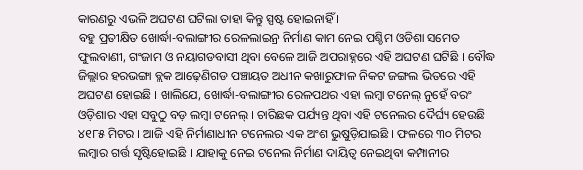କାରଣରୁ ଏଭଳି ଅଘଟଣ ଘଟିଲା ତାହା କିନ୍ତୁ ସ୍ପଷ୍ଟ ହୋଇନାହିଁ ।
ବହୁ ପ୍ରତୀକ୍ଷିତ ଖୋର୍ଦ୍ଧା-ବଲାଙ୍ଗୀର ରେଳଲାଇନ୍ର ନିର୍ମାଣ କାମ ନେଇ ପଶ୍ଚିମ ଓଡିଶା ସମେତ ଫୁଲବାଣୀ, ଗଂଜାମ ଓ ନୟାଗଡବାସୀ ଥିବା ବେଳେ ଆଜି ଅପରାହ୍ନରେ ଏହି ଅଘଟଣ ଘଟିଛି । ବୌଦ୍ଧ ଜିଲ୍ଲାର ହରଭଙ୍ଗା ବ୍ଲକ ଆଢ଼େଣିଗଡ ପଞ୍ଚାୟତ ଅଧୀନ କଖାରୁଫାଳ ନିକଟ ଜଙ୍ଗଲ ଭିତରେ ଏହି ଅଘଟଣ ହୋଇଛି । ଖାଲିଯେ, ଖୋର୍ଦ୍ଧା-ବଲାଙ୍ଗୀର ରେଳପଥର ଏହା ଲମ୍ବା ଟନେଲ୍ ନୁହେଁ ବରଂ ଓଡ଼ିଶାର ଏହା ସବୁଠୁ ବଡ଼ ଲମ୍ବା ଟନେଲ୍ । ଚାରିଛକ ପର୍ଯ୍ୟନ୍ତ ଥିବା ଏହି ଟନେଲର ଦୈର୍ଘ୍ୟ ହେଉଛି ୪୧୮୫ ମିଟର । ଆଜି ଏହି ନିର୍ମାଣାଧୀନ ଟନେଲର ଏକ ଅଂଶ ଭୁଷୁଡ଼ିଯାଇଛି । ଫଳରେ ୩୦ ମିଟର ଲମ୍ବାର ଗର୍ତ୍ତ ସୃଷ୍ଟିହୋଇଛି । ଯାହାକୁ ନେଇ ଟନେଲ ନିର୍ମାଣ ଦାୟିତ୍ୱ ନେଇଥିବା କମ୍ପାନୀର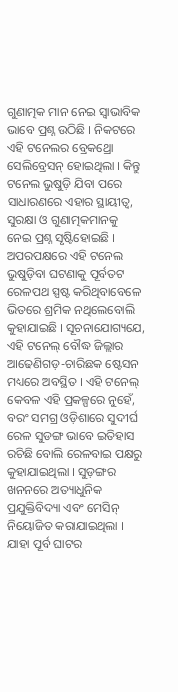ଗୁଣାତ୍ମକ ମାନ ନେଇ ସ୍ୱାଭାବିକ ଭାବେ ପ୍ରଶ୍ନ ଉଠିଛି । ନିକଟରେ ଏହି ଟନେଲର ବ୍ରେକଥ୍ରୋ ସେଲିବ୍ରେସନ୍ ହୋଇଥିଲା । କିନ୍ତୁ ଟନେଲ ଭୁଷୁଡ଼ି ଯିବା ପରେ ସାଧାରଣରେ ଏହାର ସ୍ଥାୟୀତ୍ୱ, ସୁରକ୍ଷା ଓ ଗୁଣାତ୍ମକମାନକୁ ନେଇ ପ୍ରଶ୍ନ ସୃଷ୍ଟିହୋଇଛି । ଅପରପକ୍ଷରେ ଏହି ଟନେଲ ଭୁଷୁଡ଼ିବା ଘଟଣାକୁ ପୂର୍ବତଟ ରେଳପଥ ସ୍ପଷ୍ଟ କରିଥିବାବେଳେ ଭିତରେ ଶ୍ରମିକ ନଥିଲେବୋଲି କୁହାଯାଇଛି । ସୂଚନାଯୋଗ୍ୟଯେ, ଏହି ଟନେଲ୍ ବୌଦ୍ଧ ଜିଲ୍ଲାର ଆଢେଣିଗଡ଼-ଚାରିଛକ ଷ୍ଟେସନ ମଧ୍ୟରେ ଅବସ୍ଥିତ । ଏହି ଟନେଲ୍ କେବଳ ଏହି ପ୍ରକଳ୍ପରେ ନୁହେଁ, ବରଂ ସମଗ୍ର ଓଡ଼ିଶାରେ ସୁଦୀର୍ଘ ରେଳ ସୁଡଙ୍ଗ ଭାବେ ଇତିହାସ ରଚିଛି ବୋଲି ରେଳବାଇ ପକ୍ଷରୁ କୁହାଯାଇଥିଲା । ସୁଡ଼ଙ୍ଗର ଖନନରେ ଅତ୍ୟାଧୁନିକ ପ୍ରଯୁକ୍ତିବିଦ୍ୟା ଏବଂ ମେସିନ୍ ନିୟୋଜିତ କରାଯାଇଥିଲା । ଯାହା ପୂର୍ବ ଘାଟର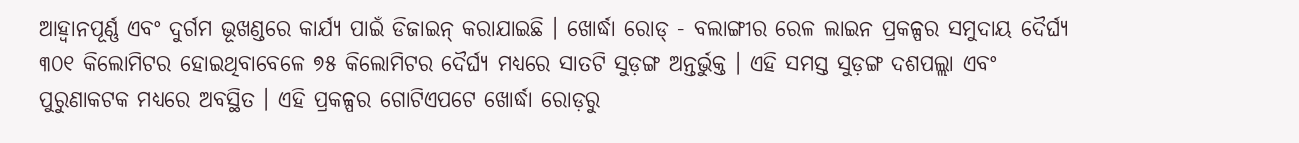ଆହ୍ୱାନପୂର୍ଣ୍ଣ ଏବଂ ଦୁର୍ଗମ ଭୂଖଣ୍ଡରେ କାର୍ଯ୍ୟ ପାଇଁ ଡିଜାଇନ୍ କରାଯାଇଛି । ଖୋର୍ଦ୍ଧା ରୋଡ୍ - ବଲାଙ୍ଗୀର ରେଳ ଲାଇନ ପ୍ରକଳ୍ପର ସମୁଦାୟ ଦୈର୍ଘ୍ୟ ୩୦୧ କିଲୋମିଟର ହୋଇଥିବାବେଳେ ୭୫ କିଲୋମିଟର ଦୈର୍ଘ୍ୟ ମଧ୍ୟରେ ସାତଟି ସୁଡ଼ଙ୍ଗ ଅନ୍ତର୍ଭୁକ୍ତ । ଏହି ସମସ୍ତ ସୁଡ଼ଙ୍ଗ ଦଶପଲ୍ଲା ଏବଂ ପୁରୁଣାକଟକ ମଧ୍ୟରେ ଅବସ୍ଥିତ । ଏହି ପ୍ରକଳ୍ପର ଗୋଟିଏପଟେ ଖୋର୍ଦ୍ଧା ରୋଡ଼ରୁ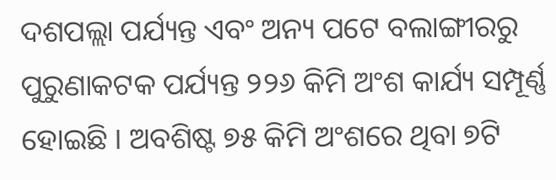ଦଶପଲ୍ଲା ପର୍ଯ୍ୟନ୍ତ ଏବଂ ଅନ୍ୟ ପଟେ ବଲାଙ୍ଗୀରରୁ ପୁରୁଣାକଟକ ପର୍ଯ୍ୟନ୍ତ ୨୨୬ କିମି ଅଂଶ କାର୍ଯ୍ୟ ସମ୍ପୂର୍ଣ୍ଣ ହୋଇଛି । ଅବଶିଷ୍ଟ ୭୫ କିମି ଅଂଶରେ ଥିବା ୭ଟି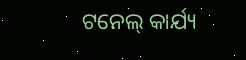ଟନେଲ୍ କାର୍ଯ୍ୟ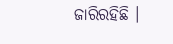ଜାରିରହିଛି ।